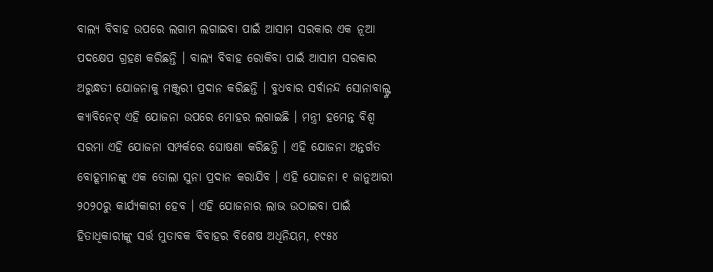ବାଲ୍ୟ ବିବାହ ଉପରେ ଲଗାମ ଲଗାଇବା ପାଇଁ ଆସାମ ସରକାର ଏକ ନୂଆ ପଦକ୍ଷେପ ଗ୍ରହଣ କରିଛନ୍ତି । ବାଲ୍ୟ ବିବାହ ରୋକିବା ପାଇଁ ଆସାମ ସରକାର ଅରୁନ୍ଧତୀ ଯୋଜନାକୁ ମଞ୍ଜୁରୀ ପ୍ରଦାନ କରିଛନ୍ତି । ବୁଧବାର ସର୍ବାନନ୍ଦ ସୋନାବାଲ୍ଙ୍କ କ୍ୟାବିନେଟ୍ ଏହି ଯୋଜନା ଉପରେ ମୋହର ଲଗାଇଛି । ମନ୍ତ୍ରୀ ହମେନ୍ତ ବିଶ୍ବ ସରମା ଏହି ଯୋଜନା ସମ୍ପର୍କରେ ଘୋଷଣା କରିଛନ୍ତି । ଏହି ଯୋଜନା ଅନ୍ତର୍ଗତ ବୋହୂମାନଙ୍କୁ ଏକ ତୋଲା ସୁନା ପ୍ରଦାନ କରାଯିବ । ଏହି ଯୋଜନା ୧ ଜାନୁଆରୀ ୨୦୨୦ରୁ କାର୍ଯ୍ୟକାରୀ ହେବ । ଏହି ଯୋଜନାର ଲାଭ ଉଠାଇବା ପାଇଁ ହିତାଧିକାରୀଙ୍କୁ ସର୍ତ୍ତ ମୁତାବକ ବିବାହର ବିଶେଷ ଅଧିନିୟମ, ୧୯୫୪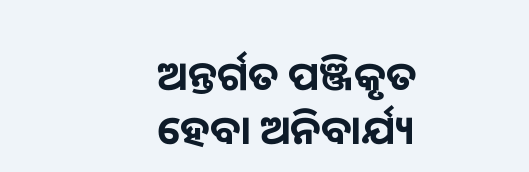ଅନ୍ତର୍ଗତ ପଞ୍ଜିକୃତ ହେବା ଅନିବାର୍ଯ୍ୟ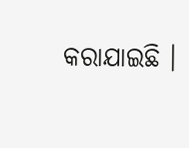କରାଯାଇଛି ।